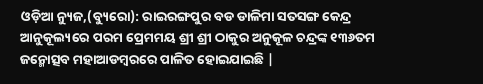ଓଡ଼ିଆ ନ୍ୟୁଜ,(ବ୍ୟୁରୋ): ରାଇରଙ୍ଗପୁର ବଡ ଡାଳିମା ସତସଙ୍ଗ କେନ୍ଦ୍ର ଆନୁକୂଲ୍ୟରେ ପରମ ପ୍ରେମମୟ ଶ୍ରୀ ଶ୍ରୀ ଠାକୁର ଅନୁକୂଳ ଚନ୍ଦ୍ରଙ୍କ ୧୩୬ତମ ଜନ୍ମୋତ୍ସବ ମହାଆଡମ୍ବରରେ ପାଳିତ ହୋଇଯାଇଛି |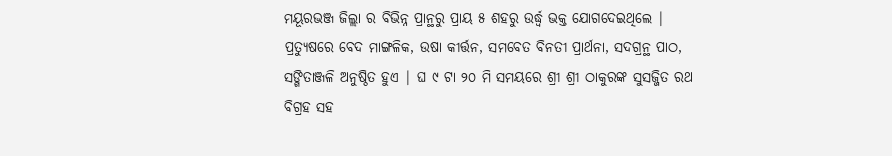ମୟୂରଭଞ୍ଜ ଜିଲ୍ଲା ର ବିଭିନ୍ନ ପ୍ରାନ୍ଥରୁ ପ୍ରାୟ ୫ ଶହରୁ ଉର୍ଦ୍ଧ୍ବ ଭକ୍ତ ଯୋଗଦେଇଥିଲେ | ପ୍ରତ୍ୟୁଷରେ ବେଦ ମାଙ୍ଗଳିକ, ଉଷା କୀର୍ତ୍ତନ, ସମବେତ ବିନତୀ ପ୍ରାର୍ଥନା, ସଦଗ୍ରନ୍ଥ ପାଠ, ସଙ୍ଗିତାଞ୍ଜଳି ଅନୁଷ୍ଠିତ ହୁଏ | ଘ ୯ ଟା ୨୦ ମି ସମୟରେ ଶ୍ରୀ ଶ୍ରୀ ଠାକୁରଙ୍କ ସୁସଜ୍ଜିତ ରଥ ବିଗ୍ରହ ସହ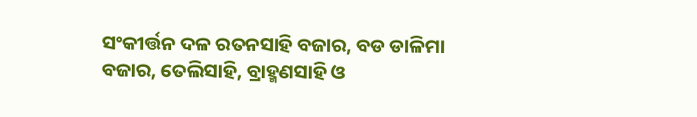ସଂକୀର୍ତ୍ତନ ଦଳ ରତନସାହି ବଜାର, ବଡ ଡାଳିମା ବଜାର, ତେଲିସାହି, ବ୍ରାହ୍ମଣସାହି ଓ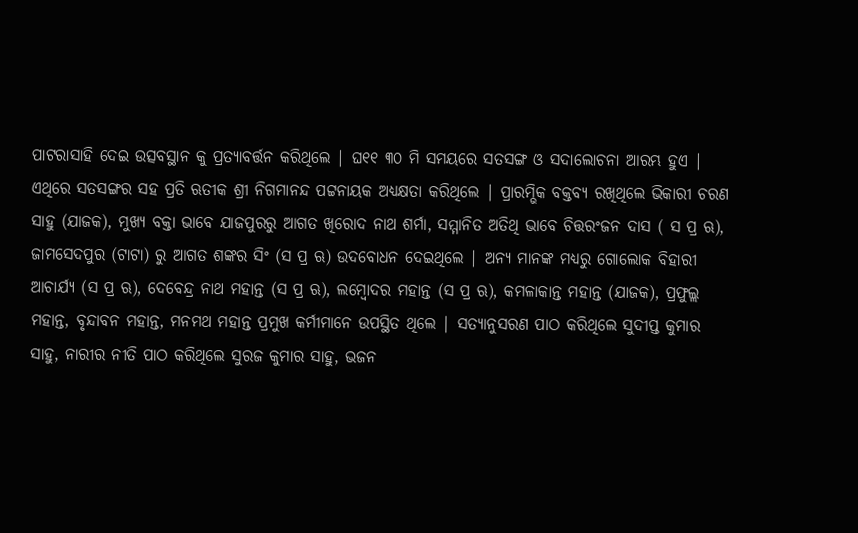ପାଟରାସାହି ଦେଇ ଉତ୍ସବସ୍ଥାନ କୁ ପ୍ରତ୍ୟାବର୍ତ୍ତନ କରିଥିଲେ | ଘ୧୧ ୩୦ ମି ସମୟରେ ସତସଙ୍ଗ ଓ ସଦାଲୋଚନା ଆରମ୍ଭ ହୁଏ |
ଏଥିରେ ସତସଙ୍ଗର ସହ ପ୍ରତି ଋତୀକ ଶ୍ରୀ ନିଗମାନନ୍ଦ ପଟ୍ଟନାୟକ ଅଧ୍ୟକ୍ଷତା କରିଥିଲେ | ପ୍ରାରମ୍ଭିକ ବକ୍ତବ୍ୟ ରଖିଥିଲେ ଭିକାରୀ ଚରଣ ସାହୁ (ଯାଜକ), ମୁଖ୍ୟ ବକ୍ତା ଭାବେ ଯାଜପୁରରୁ ଆଗତ ଖିରୋଦ ନାଥ ଶର୍ମା, ସମ୍ମାନିତ ଅତିଥି ଭାବେ ଚିତ୍ତରଂଜନ ଦାସ ( ସ ପ୍ର ଋ), ଜାମସେଦପୁର (ଟାଟା) ରୁ ଆଗତ ଶଙ୍କର ସିଂ (ସ ପ୍ର ଋ) ଉଦବୋଧନ ଦେଇଥିଲେ | ଅନ୍ୟ ମାନଙ୍କ ମଧ୍ୟରୁ ଗୋଲୋକ ବିହାରୀ ଆଚାର୍ଯ୍ୟ (ସ ପ୍ର ଋ), ଦେବେନ୍ଦ୍ର ନାଥ ମହାନ୍ତ (ସ ପ୍ର ଋ), ଲମ୍ବୋଦର ମହାନ୍ତ (ସ ପ୍ର ଋ), କମଳାକାନ୍ତ ମହାନ୍ତ (ଯାଜକ), ପ୍ରଫୁଲ୍ଲ ମହାନ୍ତ, ବୃନ୍ଦାବନ ମହାନ୍ତ, ମନମଥ ମହାନ୍ତ ପ୍ରମୁଖ କର୍ମୀମାନେ ଉପସ୍ଥିତ ଥିଲେ | ସତ୍ୟାନୁସରଣ ପାଠ କରିଥିଲେ ସୁଦୀପ୍ତ କୁମାର ସାହୁ, ନାରୀର ନୀତି ପାଠ କରିଥିଲେ ସୁରଜ କୁମାର ସାହୁ, ଭଜନ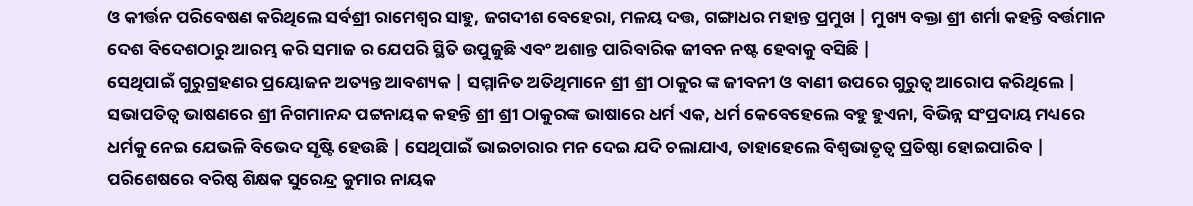ଓ କୀର୍ତ୍ତନ ପରିବେଷଣ କରିଥିଲେ ସର୍ବଶ୍ରୀ ରାମେଶ୍ବର ସାହୁ, ଜଗଦୀଶ ବେହେରା, ମଳୟ ଦତ୍ତ, ଗଙ୍ଗାଧର ମହାନ୍ତ ପ୍ରମୁଖ | ମୁଖ୍ୟ ବକ୍ତା ଶ୍ରୀ ଶର୍ମା କହନ୍ତି ବର୍ତ୍ତମାନ ଦେଶ ବିଦେଶଠାରୁ ଆରମ୍ଭ କରି ସମାଜ ର ଯେପରି ସ୍ଥିତି ଉପୁଜୁଛି ଏବଂ ଅଶାନ୍ତ ପାରିବାରିକ ଜୀବନ ନଷ୍ଟ ହେବାକୁ ବସିଛି |
ସେଥିପାଇଁ ଗୁରୁଗ୍ରହଣର ପ୍ରୟୋଜନ ଅତ୍ୟନ୍ତ ଆବଶ୍ୟକ | ସମ୍ମାନିତ ଅତିଥିମାନେ ଶ୍ରୀ ଶ୍ରୀ ଠାକୁର ଙ୍କ ଜୀବନୀ ଓ ବାଣୀ ଉପରେ ଗୁରୁତ୍ବ ଆରୋପ କରିଥିଲେ | ସଭାପତିତ୍ବ ଭାଷଣରେ ଶ୍ରୀ ନିଗମାନନ୍ଦ ପଟ୍ଟନାୟକ କହନ୍ତି ଶ୍ରୀ ଶ୍ରୀ ଠାକୁରଙ୍କ ଭାଷାରେ ଧର୍ମ ଏକ, ଧର୍ମ କେବେହେଲେ ବହୁ ହୁଏନା, ବିଭିନ୍ନ ସଂପ୍ରଦାୟ ମଧ୍ୟରେ ଧର୍ମକୁ ନେଇ ଯେଭଳି ବିଭେଦ ସୃଷ୍ଟି ହେଉଛି | ସେଥିପାଇଁ ଭାଇଚାରାର ମନ ଦେଇ ଯଦି ଚଲାଯାଏ, ତାହାହେଲେ ବିଶ୍ବଭାତୃତ୍ବ ପ୍ରତିଷ୍ଠା ହୋଇପାରିବ | ପରିଶେଷରେ ବରିଷ୍ଠ ଶିକ୍ଷକ ସୁରେନ୍ଦ୍ର କୁମାର ନାୟକ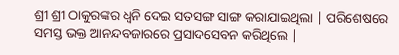ଶ୍ରୀ ଶ୍ରୀ ଠାକୁରଙ୍କର ଧ୍ବନି ଦେଇ ସତସଙ୍ଗ ସାଙ୍ଗ କରାଯାଇଥିଲା | ପରିଶେଷରେ ସମସ୍ତ ଭକ୍ତ ଆନନ୍ଦବଜାରରେ ପ୍ରସାଦସେବନ କରିଥିଲେ |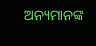ଅନ୍ୟମାନଙ୍କ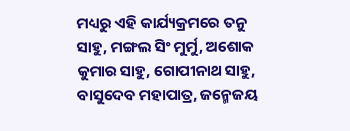ମଧ୍ୟରୁ ଏହି କାର୍ଯ୍ୟକ୍ରମରେ ତନୁ ସାହୁ, ମଙ୍ଗଲ ସିଂ ମୁର୍ମୁ, ଅଶୋକ କୁମାର ସାହୁ, ଗୋପୀନାଥ ସାହୁ, ବାସୁଦେବ ମହାପାତ୍ର, ଜନ୍ମେଜୟ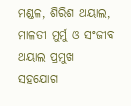ମଣ୍ଡଳ, ଶିରିଶ ଥୟାଲ, ମାଳତୀ ମୁର୍ମୁ ଓ ସଂଜୀବ ଥୟାଲ ପ୍ରମୁଖ ସହଯୋଗ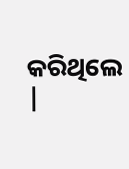କରିଥିଲେ |